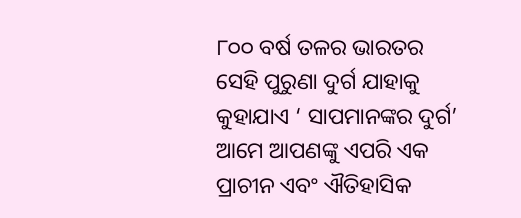୮୦୦ ବର୍ଷ ତଳର ଭାରତର ସେହି ପୁରୁଣା ଦୁର୍ଗ ଯାହାକୁ କୁହାଯାଏ ‘ ସାପମାନଙ୍କର ଦୁର୍ଗ’
ଆମେ ଆପଣଙ୍କୁ ଏପରି ଏକ ପ୍ରାଚୀନ ଏବଂ ଐତିହାସିକ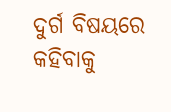ଦୁର୍ଗ ବିଷୟରେ କହିବାକୁ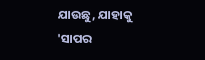ଯାଉଛୁ, ଯାହାକୁ 'ସାପର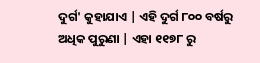ଦୁର୍ଗ' କୁହାଯାଏ | ଏହି ଦୁର୍ଗ ୮୦୦ ବର୍ଷରୁ ଅଧିକ ପୁରୁଣା | ଏହା ୧୧୭୮ ରୁ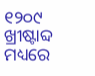୧୨୦୯ ଖ୍ରୀଷ୍ଟାବ୍ଦ ମଧ୍ୟରେ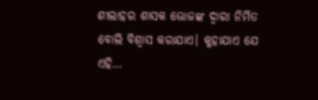ଶୀଲାହର ଶାସକ ଭୋଜଙ୍କ ଦ୍ବାରା ନିର୍ମିତ ବୋଲି ବିଶ୍ୱାସ କରାଯାଏ। କୁହାଯାଏ ଯେ ଏହି…